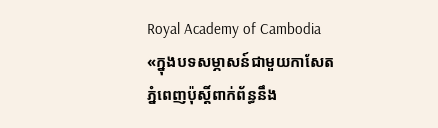Royal Academy of Cambodia
«ក្នុងបទសម្ភាសន៍ជាមួយកាសែតភ្នំពេញប៉ុស្តិ៍ពាក់ព័ន្ធនឹង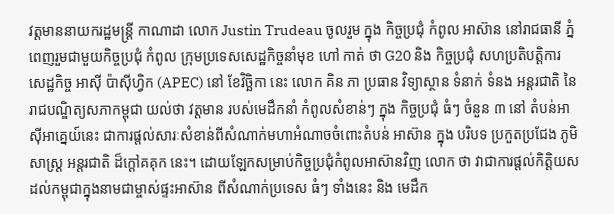វត្តមាននាយករដ្ឋមន្ត្រី កាណាដា លោក Justin Trudeau ចូលរួម ក្នុង កិច្ចប្រជុំ កំពូល អាស៊ាន នៅរាជធានី ភ្នំពេញរួមជាមួយកិច្ចប្រជុំ កំពូល ក្រុមប្រទេសសេដ្ឋកិច្ចនាំមុខ ហៅ កាត់ ថា G20 និង កិច្ចប្រជុំ សហប្រតិបត្តិការ សេដ្ឋកិច្ច អាស៊ី ប៉ាស៊ីហ្វិក (APEC) នៅ ខែវិច្ឆិកា នេះ លោក គិន ភា ប្រធាន វិទ្យាស្ថាន ទំនាក់ ទំនង អន្តរជាតិ នៃ រាជបណ្ឌិត្យសភាកម្ពុជា យល់ថា វត្តមាន របស់មេដឹកនាំ កំពូលសំខាន់ៗ ក្នុង កិច្ចប្រជុំ ធំៗ ចំនួន ៣ នៅ តំបន់អាស៊ីអាគ្នេយ៍នេះ ជាការផ្តល់សារៈសំខាន់ពីសំណាក់មហាអំណាចចំពោះតំបន់ អាស៊ាន ក្នុង បរិបទ ប្រកួតប្រជែង ភូមិសាស្ត្រ អន្តរជាតិ ដ៏ក្តៅគគុក នេះ។ ដោយឡែកសម្រាប់កិច្ចប្រជុំកំពូលអាស៊ានវិញ លោក ថា វាជាការផ្តល់កិត្តិយសដល់កម្ពុជាក្នុងនាមជាម្ចាស់ផ្ទះអាស៊ាន ពីសំណាក់ប្រទេស ធំៗ ទាំងនេះ និង មេដឹក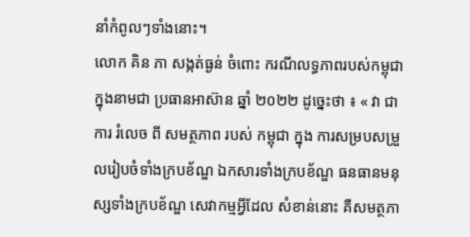នាំកំពូលៗទាំងនោះ។
លោក គិន ភា សង្កត់ធ្ងន់ ចំពោះ ករណីលទ្ធភាពរបស់កម្ពុជា ក្នុងនាមជា ប្រធានអាស៊ាន ឆ្នាំ ២០២២ ដូច្នេះថា ៖ « វា ជា ការ រំលេច ពី សមត្ថភាព របស់ កម្ពុជា ក្នុង ការសម្របសម្រួលរៀបចំទាំងក្របខ័ណ្ឌ ឯកសារទាំងក្របខ័ណ្ឌ ធនធានមនុស្សទាំងក្របខ័ណ្ឌ សេវាកម្មអ្វីដែល សំខាន់នោះ គឺសមត្ថភា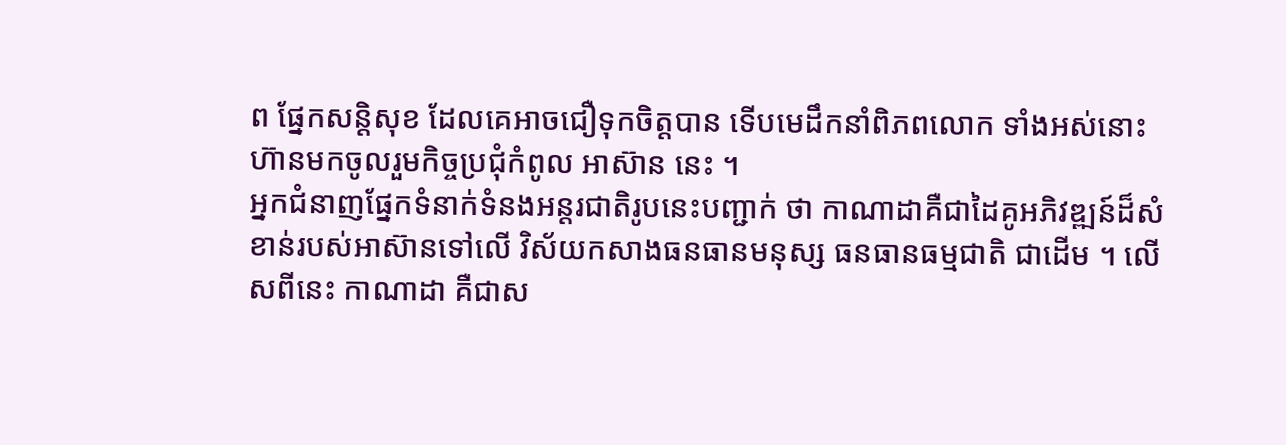ព ផ្នែកសន្តិសុខ ដែលគេអាចជឿទុកចិត្តបាន ទើបមេដឹកនាំពិភពលោក ទាំងអស់នោះ ហ៊ានមកចូលរួមកិច្ចប្រជុំកំពូល អាស៊ាន នេះ ។
អ្នកជំនាញផ្នែកទំនាក់ទំនងអន្តរជាតិរូបនេះបញ្ជាក់ ថា កាណាដាគឺជាដៃគូអភិវឌ្ឍន៍ដ៏សំខាន់របស់អាស៊ានទៅលើ វិស័យកសាងធនធានមនុស្ស ធនធានធម្មជាតិ ជាដើម ។ លើសពីនេះ កាណាដា គឺជាស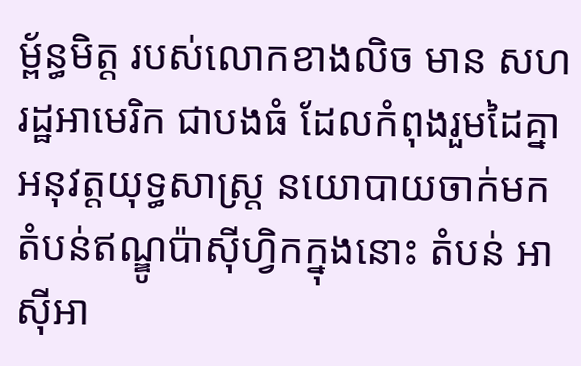ម្ព័ន្ធមិត្ត របស់លោកខាងលិច មាន សហរដ្ឋអាមេរិក ជាបងធំ ដែលកំពុងរួមដៃគ្នាអនុវត្តយុទ្ធសាស្ត្រ នយោបាយចាក់មកតំបន់ឥណ្ឌូប៉ាស៊ីហ្វិកក្នុងនោះ តំបន់ អាស៊ីអា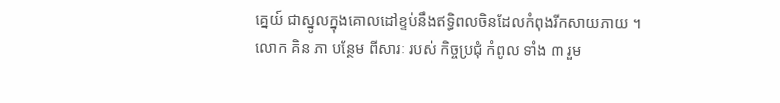គ្នេយ៍ ជាស្នូលក្នុងគោលដៅខ្ទប់នឹងឥទ្ធិពលចិនដែលកំពុងរីកសាយភាយ ។
លោក គិន ភា បន្ថែម ពីសារៈ របស់ កិច្ចប្រជុំ កំពូល ទាំង ៣ រួម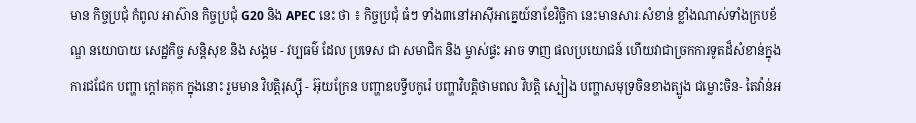មាន កិច្ចប្រជុំ កំពូល អាស៊ាន កិច្ចប្រជុំ G20 និង APEC នេះ ថា ៖ កិច្ចប្រជុំ ធំៗ ទាំង៣នៅអាស៊ីអាគ្នេយ៍នាខែវិច្ឆិកា នេះមានសារៈសំខាន់ ខ្លាំងណាស់ទាំងក្របខ័ណ្ឌ នយោបាយ សេដ្ឋកិច្ច សន្តិសុខ និង សង្គម - វប្បធម៌ ដែល ប្រទេស ជា សមាជិក និង ម្ចាស់ផ្ទះ អាច ទាញ ផលប្រយោជន៍ ហើយវាជាច្រកការទូតដ៏សំខាន់ក្នុងការជជែក បញ្ហា ក្តៅគគុក ក្នុងនោះ រួមមាន វិបត្តិរុស្ស៊ី - អ៊ុយក្រែន បញ្ហាឧបទ្វីបកូរ៉េ បញ្ហាវិបត្តិថាមពល វិបត្តិ ស្បៀង បញ្ហាសមុទ្រចិនខាងត្បូង ជម្លោះចិន- តៃវ៉ាន់អ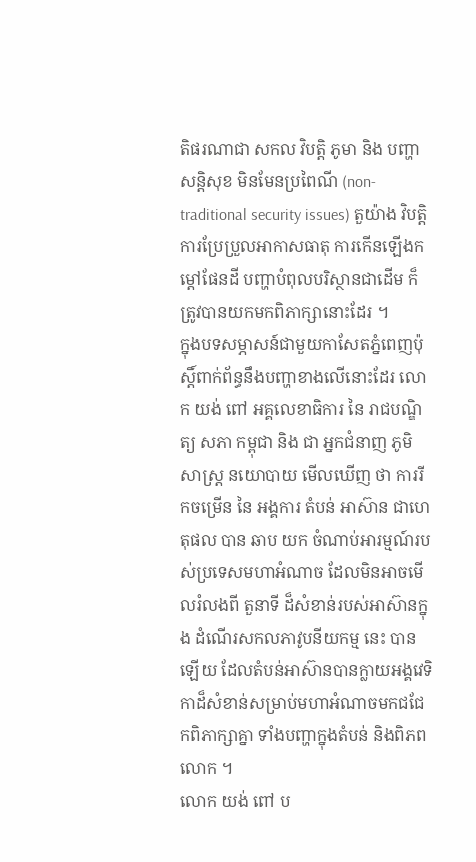តិផរណាជា សកល វិបត្តិ ភូមា និង បញ្ហាសន្តិសុខ មិនមែនប្រពៃណី (non-traditional security issues) តួយ៉ាង វិបត្តិ ការប្រែប្រួលអាកាសធាតុ ការកើនឡើងកម្តៅផែនដី បញ្ហាបំពុលបរិស្ថានជាដើម ក៏ត្រូវបានយកមកពិភាក្សានោះដែរ ។
ក្នុងបទសម្ភាសន៍ជាមួយកាសែតភ្នំពេញប៉ុស្តិ៍ពាក់ព័ន្ធនឹងបញ្ហាខាងលើនោះដែរ លោក យង់ ពៅ អគ្គលេខាធិការ នៃ រាជបណ្ឌិត្យ សភា កម្ពុជា និង ជា អ្នកជំនាញ ភូមិសាស្ត្រ នយោបាយ មើលឃើញ ថា ការរីកចម្រើន នៃ អង្គការ តំបន់ អាស៊ាន ជាហេតុផល បាន ឆាប យក ចំណាប់អារម្មណ៍របស់ប្រទេសមហាអំណាច ដែលមិនអាចមើលរំលងពី តួនាទី ដ៏សំខាន់របស់អាស៊ានក្នុង ដំណើរសកលភាវូបនីយកម្ម នេះ បាន ឡើយ ដែលតំបន់អាស៊ានបានក្លាយអង្គវេទិកាដ៏សំខាន់សម្រាប់មហាអំណាចមកជជែកពិភាក្សាគ្នា ទាំងបញ្ហាក្នុងតំបន់ និងពិភពលោក ។
លោក យង់ ពៅ ប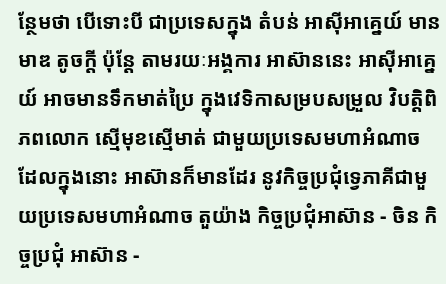ន្ថែមថា បើទោះបី ជាប្រទេសក្នុង តំបន់ អាស៊ីអាគ្នេយ៍ មាន មាឌ តូចក្តី ប៉ុន្តែ តាមរយៈអង្គការ អាស៊ាននេះ អាស៊ីអាគ្នេយ៍ អាចមានទឹកមាត់ប្រៃ ក្នុងវេទិកាសម្របសម្រួល វិបត្តិពិភពលោក ស្មើមុខស្មើមាត់ ជាមួយប្រទេសមហាអំណាច ដែលក្នុងនោះ អាស៊ានក៏មានដែរ នូវកិច្ចប្រជុំទ្វេភាគីជាមួយប្រទេសមហាអំណាច តួយ៉ាង កិច្ចប្រជុំអាស៊ាន - ចិន កិច្ចប្រជុំ អាស៊ាន -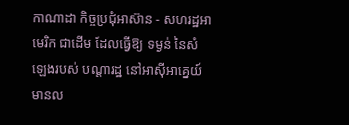កាណាដា កិច្ចប្រជុំអាស៊ាន - សហរដ្ឋអាមេរិក ជាដើម ដែលធ្វើឱ្យ ទម្ងន់ នៃសំឡេងរបស់ បណ្តារដ្ឋ នៅអាស៊ីអាគ្នេយ៍ មានល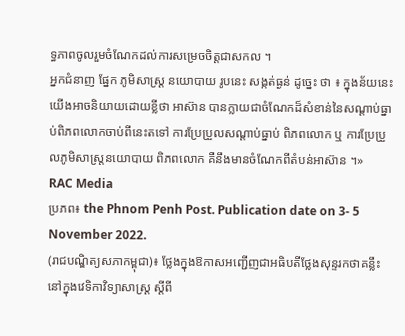ទ្ធភាពចូលរួមចំណែកដល់ការសម្រេចចិត្តជាសកល ។
អ្នកជំនាញ ផ្នែក ភូមិសាស្ត្រ នយោបាយ រូបនេះ សង្កត់ធ្ងន់ ដូច្នេះ ថា ៖ ក្នុងន័យនេះ យើងអាចនិយាយដោយខ្លីថា អាស៊ាន បានក្លាយជាចំណែកដ៏សំខាន់នៃសណ្តាប់ធ្នាប់ពិភពលោកចាប់ពីនេះតទៅ ការប្រែប្រួលសណ្តាប់ធ្នាប់ ពិភពលោក ឬ ការប្រែប្រួលភូមិសាស្ត្រនយោបាយ ពិភពលោក គឺនឹងមានចំណែកពីតំបន់អាស៊ាន ។»
RAC Media
ប្រភព៖ the Phnom Penh Post. Publication date on 3- 5 November 2022.
(រាជបណ្ឌិត្យសភាកម្ពុជា)៖ ថ្លែងក្នុងឱកាសអញ្ជើញជាអធិបតីថ្លែងសុន្ទរកថាគន្លឹះនៅក្នុងវេទិកាវិទ្យាសាស្ត្រ ស្ដីពី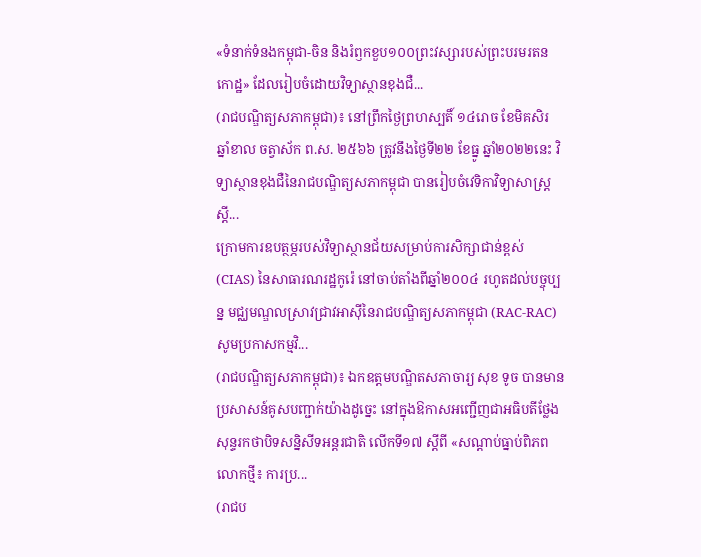«ទំនាក់ទំនងកម្ពុជា-ចិន និងរំឭកខួប១០០ព្រះវស្សារបស់ព្រះបរមរតនកោដ្ឋ» ដែលរៀបចំដោយវិទ្យាស្ថានខុងជឺ...
(រាជបណ្ឌិត្យសភាកម្ពុជា)៖ នៅព្រឹកថ្ងៃព្រហស្បតិ៍ ១៤រោច ខែមិគសិរ ឆ្នាំខាល ចត្វាស័ក ព.ស. ២៥៦៦ ត្រូវនឹងថ្ងៃទី២២ ខែធ្នូ ឆ្នាំ២០២២នេះ វិទ្យាស្ថានខុងជឺនៃរាជបណ្ឌិត្យសភាកម្ពុជា បានរៀបចំវេទិកាវិទ្យាសាស្ត្រ ស្ដី...
ក្រោមការឧបត្ថម្ភរបស់វិទ្យាស្ថានជ័យសម្រាប់ការសិក្សាជាន់ខ្ពស់ (CIAS) នៃសាធារណរដ្ឋកូរ៉េ នៅចាប់តាំងពីឆ្នាំ២០០៤ រហូតដល់បច្ចុប្បន្ន មជ្ឈមណ្ឌលស្រាវជ្រាវអាស៊ីនៃរាជបណ្ឌិត្យសភាកម្ពុជា (RAC-RAC) សូមប្រកាសកម្មវិ...
(រាជបណ្ឌិត្យសភាកម្ពុជា)៖ ឯកឧត្ដមបណ្ឌិតសភាចារ្យ សុខ ទូច បានមានប្រសាសន៍គូសបញ្ជាក់យ៉ាងដូច្នេះ នៅក្នុងឱកាសអញ្ជើញជាអធិបតីថ្លែងសុន្ទរកថាបិទសន្និសីទអន្តរជាតិ លើកទី១៧ ស្ដីពី «សណ្ដាប់ធ្នាប់ពិភពលោកថ្មី៖ ការប្រ...
(រាជប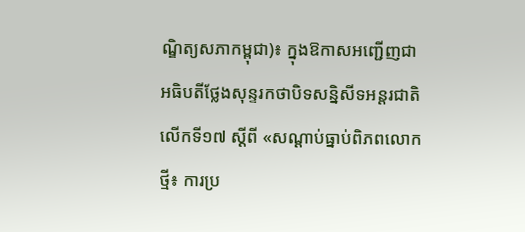ណ្ឌិត្យសភាកម្ពុជា)៖ ក្នុងឱកាសអញ្ជើញជាអធិបតីថ្លែងសុន្ទរកថាបិទសន្និសីទអន្តរជាតិ លើកទី១៧ ស្ដីពី «សណ្ដាប់ធ្នាប់ពិភពលោកថ្មី៖ ការប្រ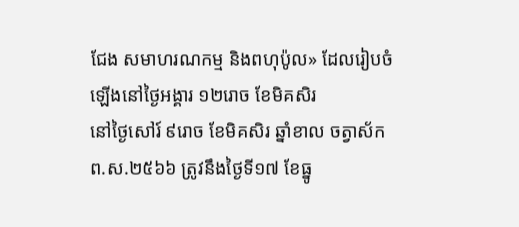ជែង សមាហរណកម្ម និងពហុប៉ូល» ដែលរៀបចំឡើងនៅថ្ងៃអង្គារ ១២រោច ខែមិគសិរ
នៅថ្ងៃសៅរ៍ ៩រោច ខែមិគសិរ ឆ្នាំខាល ចត្វាស័ក ព.ស.២៥៦៦ ត្រូវនឹងថ្ងៃទី១៧ ខែធ្នូ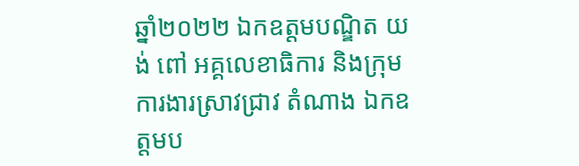ឆ្នាំ២០២២ ឯកឧត្តមបណ្ឌិត យង់ ពៅ អគ្គលេខាធិការ និងក្រុមការងារស្រាវជ្រាវ តំណាង ឯកឧត្តមប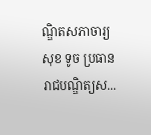ណ្ឌិតសភាចារ្យ សុខ ទូច ប្រធានរាជបណ្ឌិត្យស...